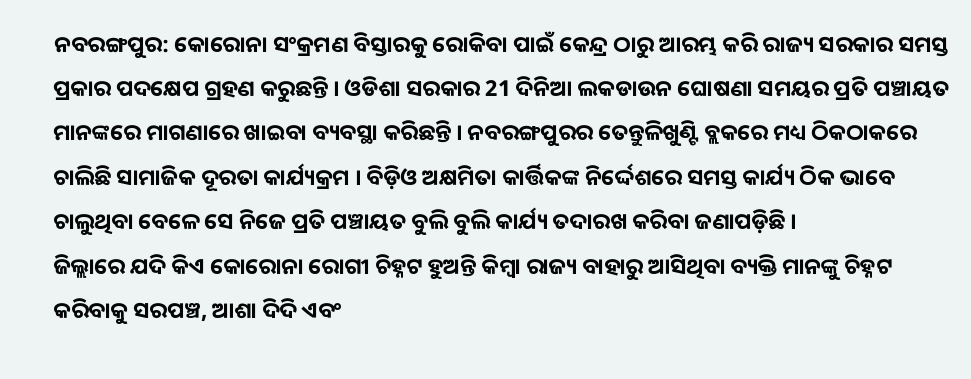ନବରଙ୍ଗପୁର: କୋରୋନା ସଂକ୍ରମଣ ବିସ୍ତାରକୁ ରୋକିବା ପାଇଁ କେନ୍ଦ୍ର ଠାରୁ ଆରମ୍ଭ କରି ରାଜ୍ୟ ସରକାର ସମସ୍ତ ପ୍ରକାର ପଦକ୍ଷେପ ଗ୍ରହଣ କରୁଛନ୍ତି । ଓଡିଶା ସରକାର 21 ଦିନିଆ ଲକଡାଉନ ଘୋଷଣା ସମୟର ପ୍ରତି ପଞ୍ଚାୟତ ମାନଙ୍କରେ ମାଗଣାରେ ଖାଇବା ବ୍ୟବସ୍ଥା କରିଛନ୍ତି । ନବରଙ୍ଗପୁରର ତେନ୍ତୁଳିଖୁଣ୍ଟି ବ୍ଲକରେ ମଧ୍ୟ ଠିକଠାକରେ ଚାଲିଛି ସାମାଜିକ ଦୂରତା କାର୍ଯ୍ୟକ୍ରମ । ବିଡ଼ିଓ ଅକ୍ଷମିତା କାର୍ତ୍ତିକଙ୍କ ନିର୍ଦ୍ଦେଶରେ ସମସ୍ତ କାର୍ଯ୍ୟ ଠିକ ଭାବେ ଚାଲୁଥିବା ବେଳେ ସେ ନିଜେ ପ୍ରତି ପଞ୍ଚାୟତ ବୁଲି ବୁଲି କାର୍ଯ୍ୟ ତଦାରଖ କରିବା ଜଣାପଡ଼ିଛି ।
ଜିଲ୍ଲାରେ ଯଦି କିଏ କୋରୋନା ରୋଗୀ ଚିହ୍ନଟ ହୁଅନ୍ତି କିମ୍ବା ରାଜ୍ୟ ବାହାରୁ ଆସିଥିବା ବ୍ୟକ୍ତି ମାନଙ୍କୁ ଚିହ୍ନଟ କରିବାକୁ ସରପଞ୍ଚ, ଆଶା ଦିଦି ଏବଂ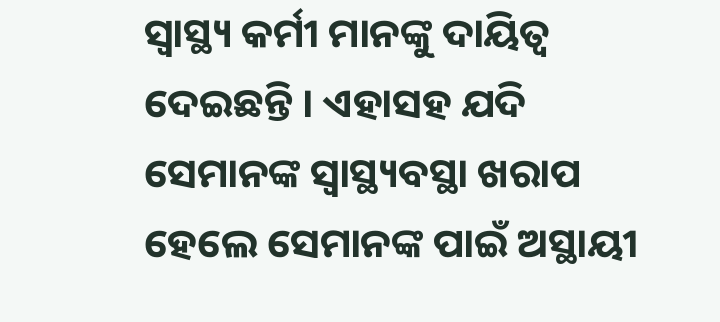ସ୍ବାସ୍ଥ୍ୟ କର୍ମୀ ମାନଙ୍କୁ ଦାୟିତ୍ବ ଦେଇଛନ୍ତି । ଏହାସହ ଯଦି ସେମାନଙ୍କ ସ୍ବାସ୍ଥ୍ୟବସ୍ଥା ଖରାପ ହେଲେ ସେମାନଙ୍କ ପାଇଁ ଅସ୍ଥାୟୀ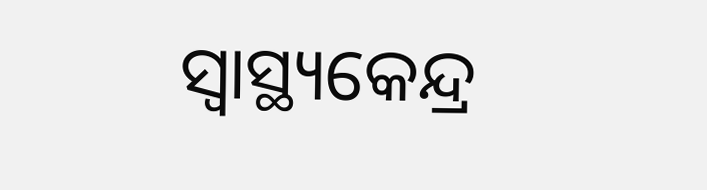ସ୍ବାସ୍ଥ୍ୟକେନ୍ଦ୍ର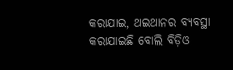କରାଯାଇ, ଥଇଥାନର ବ୍ୟବସ୍ଥା କରାଯାଇଛି ବୋଲି ବିଡ଼ିଓ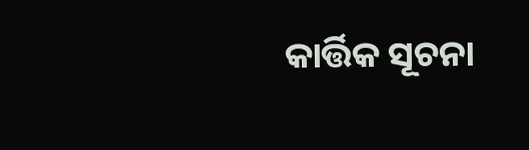କାର୍ତ୍ତିକ ସୂଚନା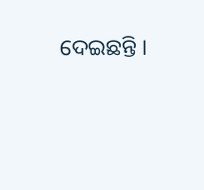ଦେଇଛନ୍ତି ।